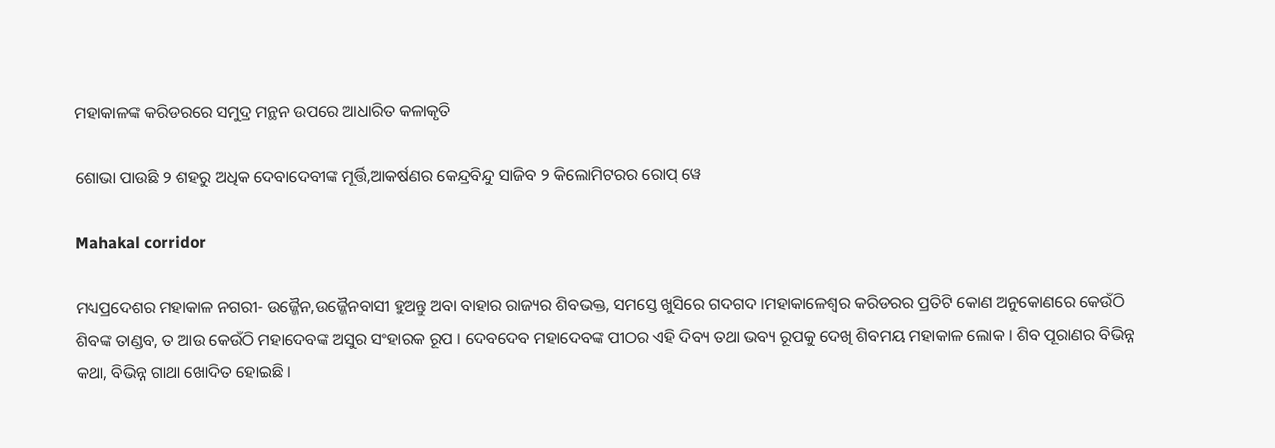ମହାକାଳଙ୍କ କରିଡରରେ ସମୁଦ୍ର ମନ୍ଥନ ଉପରେ ଆଧାରିତ କଳାକୃତି

ଶୋଭା ପାଉଛି ୨ ଶହରୁ ଅଧିକ ଦେବାଦେବୀଙ୍କ ମୂର୍ତ୍ତି,ଆକର୍ଷଣର କେନ୍ଦ୍ରବିନ୍ଦୁ ସାଜିବ ୨ କିଲୋମିଟରର ରୋପ୍ ୱେ

Mahakal corridor

ମଧ୍ୟପ୍ରଦେଶର ମହାକାଳ ନଗରୀ- ଉଜ୍ଜୈନ,ଉଜ୍ଜୈନବାସୀ ହୁଅନ୍ତୁ ଅବା ବାହାର ରାଜ୍ୟର ଶିବଭକ୍ତ, ସମସ୍ତେ ଖୁସିରେ ଗଦଗଦ ।ମହାକାଳେଶ୍ୱର କରିଡରର ପ୍ରତିଟି କୋଣ ଅନୁକୋଣରେ କେଉଁଠି ଶିବଙ୍କ ତାଣ୍ଡବ, ତ ଆଉ କେଉଁଠି ମହାଦେବଙ୍କ ଅସୁର ସଂହାରକ ରୂପ । ଦେବଦେବ ମହାଦେବଙ୍କ ପୀଠର ଏହି ଦିବ୍ୟ ତଥା ଭବ୍ୟ ରୂପକୁ ଦେଖି ଶିବମୟ ମହାକାଳ ଲୋକ । ଶିବ ପୂରାଣର ବିଭିନ୍ନ କଥା, ବିଭିନ୍ନ ଗାଥା ଖୋଦିତ ହୋଇଛି ।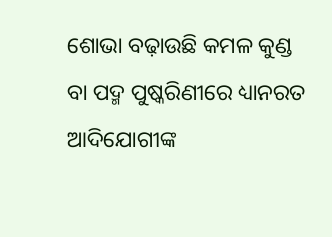ଶୋଭା ବଢ଼ାଉଛି କମଳ କୁଣ୍ଡ ବା ପଦ୍ମ ପୁଷ୍କରିଣୀରେ ଧ୍ୟାନରତ ଆଦିଯୋଗୀଙ୍କ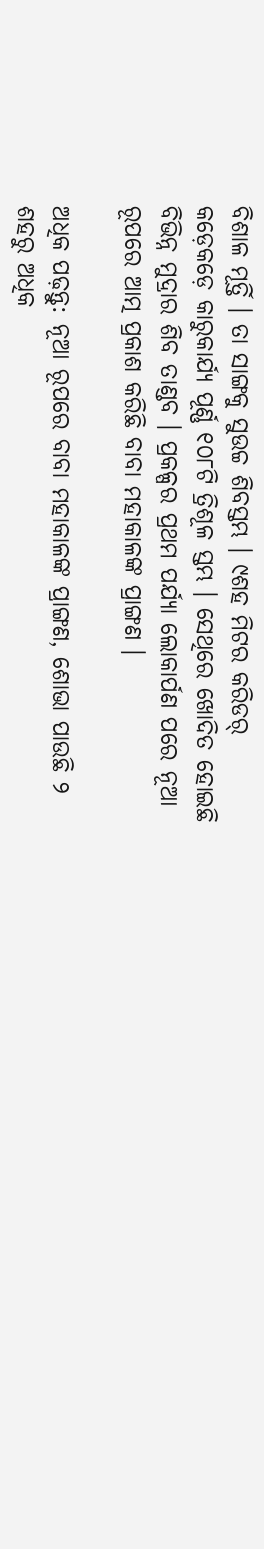ବିଶାଳ ମୂର୍ତ୍ତି । ତା ସାଙ୍ଗକୁ ସୁଉଚ୍ଚ ଶିବସ୍ତମ୍ଭ । ୯ଶହ ମିଟର କରିଡର୍ କଡ଼େକଡ଼େ କାରୁକାର୍ଯ୍ୟ ପୂର୍ଣ୍ଣ ୧୦୮ଟି ତ୍ରିଶୂଳ ସ୍ତମ୍ଭ । ସେଥିରେ ଖୋଦିତ ହୋଇଛି ବିଭିନ୍ନ ମୁଦ୍ରାର ଶିବ ତାଣ୍ଡବ । ପ୍ରକଳ୍ପର ପ୍ରଥମ ପର୍ଯ୍ୟା ଲୋକାର୍ପଣ ପରେ ନୂଆ ରୂପରେ ଆତ୍ମ ପ୍ରକାଶ କରିଛି ବାବା ମହାକାଳଙ୍କ ପ୍ରାଙ୍ଗଣ ।

ଅଧିକ ପଢ଼ନ୍ତୁ: ନୂଆ ରୂପରେ ବାବା ମହାକାଳଙ୍କ ପ୍ରାଙ୍ଗଣ, ଶୋଭା ପାଉଛି ୨ ଶହରୁ ଅଧିକ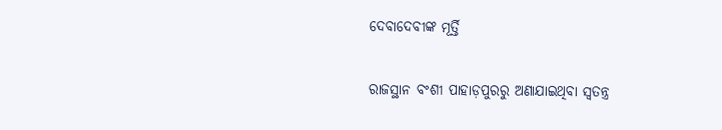ଦେବାଦେବୀଙ୍କ ମୂର୍ତ୍ତି

ରାଜସ୍ଥାନ ବଂଶୀ ପାହାଡ଼ପୁରରୁ ଅଣାଯାଇଥିବା ସ୍ୱତନ୍ତ୍ର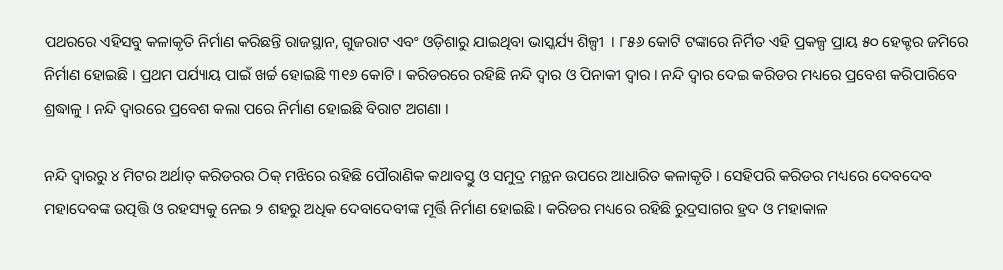ପଥରରେ ଏହିସବୁ କଳାକୃତି ନିର୍ମାଣ କରିଛନ୍ତି ରାଜସ୍ଥାନ, ଗୁଜରାଟ ଏବଂ ଓଡ଼ିଶାରୁ ଯାଇଥିବା ଭାସ୍କର୍ଯ୍ୟ ଶିଳ୍ପୀ  । ୮୫୬ କୋଟି ଟଙ୍କାରେ ନିର୍ମିତ ଏହି ପ୍ରକଳ୍ପ ପ୍ରାୟ ୫୦ ହେକ୍ଟର ଜମିରେ ନିର୍ମାଣ ହୋଇଛି । ପ୍ରଥମ ପର୍ଯ୍ୟାୟ ପାଇଁ ଖର୍ଚ୍ଚ ହୋଇଛି ୩୧୬ କୋଟି । କରିଡରରେ ରହିଛି ନନ୍ଦି ଦ୍ୱାର ଓ ପିନାକୀ ଦ୍ୱାର । ନନ୍ଦି ଦ୍ୱାର ଦେଇ କରିଡର ମଧ୍ୟରେ ପ୍ରବେଶ କରିପାରିବେ ଶ୍ରଦ୍ଧାଳୁ । ନନ୍ଦି ଦ୍ୱାରରେ ପ୍ରବେଶ କଲା ପରେ ନିର୍ମାଣ ହୋଇଛି ବିରାଟ ଅଗଣା ।

ନନ୍ଦି ଦ୍ୱାରରୁ ୪ ମିଟର ଅର୍ଥାତ୍ କରିଡରର ଠିକ୍ ମଝିରେ ରହିଛି ପୌରାଣିକ କଥାବସ୍ତୁ ଓ ସମୁଦ୍ର ମନ୍ଥନ ଉପରେ ଆଧାରିତ କଳାକୃତି । ସେହିପରି କରିଡର ମଧ୍ୟରେ ଦେବଦେବ ମହାଦେବଙ୍କ ଉତ୍ପତ୍ତି ଓ ରହସ୍ୟକୁ ନେଇ ୨ ଶହରୁ ଅଧିକ ଦେବାଦେବୀଙ୍କ ମୂର୍ତ୍ତି ନିର୍ମାଣ ହୋଇଛି । କରିଡର ମଧ୍ୟରେ ରହିଛି ରୁଦ୍ରସାଗର ହ୍ରଦ ଓ ମହାକାଳ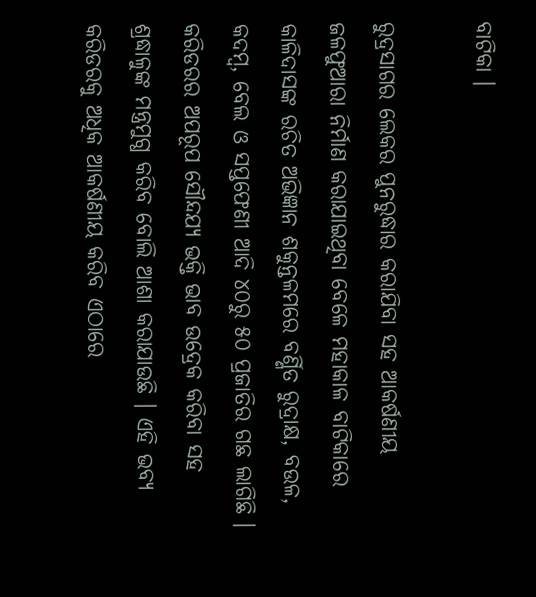ବାଟିକା ।

ରୁଦ୍ରସାଗର ଲେକର ପୁନରୁଦ୍ଧାର କରାଯିବା ସହ ଆକର୍ଷଣୀୟ ଜଳଫୁଆରା ନିର୍ମାଣ କରାଯାଇଥିବା ବେଳେ ମହାକାଳ ବାଟିକାରେ କାଳିଦାସଙ୍କ ରଚିତ ଅଭିଜ୍ଞାନ ଶକୁନ୍ତଳମରେ ବର୍ଣ୍ଣିତ ରୁଦ୍ରାକ୍ଷ, ବଉଳ, କଦମ୍ବ, ବେଲ ଓ ସପ୍ତଫେଣୀ ଆଦି ୪୦ରୁ ୫୦ ପ୍ରଜାତିର ଗଛ ଲାଗିଛି । କରିଡରର ଅପରୂପ ସୌନ୍ଦଯ୍ୟ ଭକ୍ତି ଭାବ ଉଦ୍ରେକ କରିବା ସହ ଶ୍ରଦ୍ଧାଳୁଙ୍କ ମନ୍ତ୍ରମୁଗ୍ଧ କରିବ ବୋଲି ଆଶା କରାଯାଉଛି । ଏହି ଭବ୍ୟ କରିଡରକୁ ଅଧିକ ଆକର୍ଷଣୀୟ କରିବ ଏଠାରେ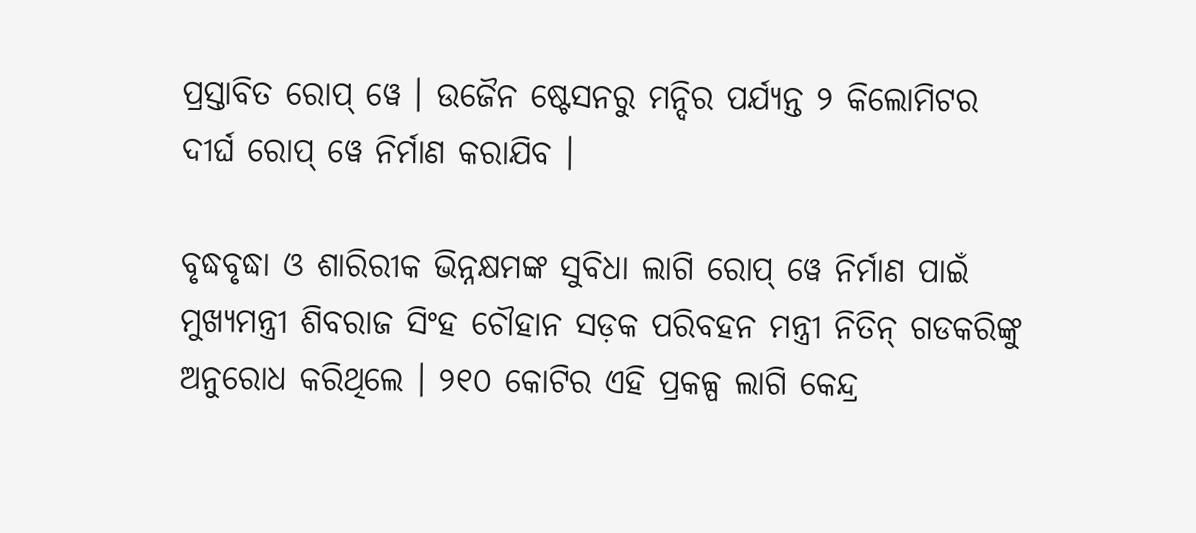ପ୍ରସ୍ତାବିତ ରୋପ୍ ୱେ । ଉଜୈନ ଷ୍ଟେସନରୁ ମନ୍ଦିର ପର୍ଯ୍ୟନ୍ତ ୨ କିଲୋମିଟର ଦୀର୍ଘ ରୋପ୍ ୱେ ନିର୍ମାଣ କରାଯିବ ।

ବୃଦ୍ଧବୃଦ୍ଧା ଓ ଶାରିରୀକ ଭିନ୍ନକ୍ଷମଙ୍କ ସୁବିଧା ଲାଗି ରୋପ୍ ୱେ ନିର୍ମାଣ ପାଇଁ ମୁଖ୍ୟମନ୍ତ୍ରୀ ଶିବରାଜ ସିଂହ ଚୌହାନ ସଡ଼କ ପରିବହନ ମନ୍ତ୍ରୀ ନିତିନ୍ ଗଡକରିଙ୍କୁ ଅନୁରୋଧ କରିଥିଲେ । ୨୧୦ କୋଟିର ଏହି ପ୍ରକଳ୍ପ ଲାଗି କେନ୍ଦ୍ର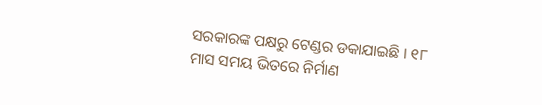ସରକାରଙ୍କ ପକ୍ଷରୁ ଟେଣ୍ଡର ଡକାଯାଇଛି । ୧୮ ମାସ ସମୟ ଭିତରେ ନିର୍ମାଣ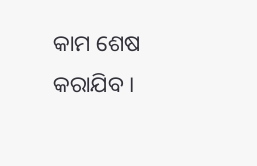କାମ ଶେଷ କରାଯିବ ।